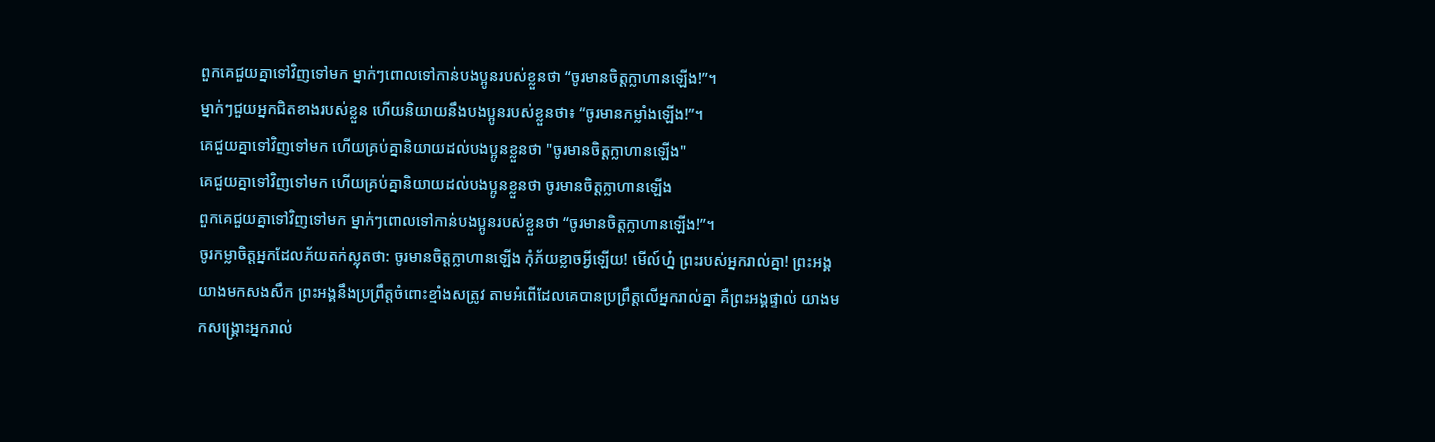ពួកគេជួយគ្នាទៅវិញទៅមក ម្នាក់ៗពោលទៅកាន់បងប្អូនរបស់ខ្លួនថា “ចូរមានចិត្តក្លាហានឡើង!”។
ម្នាក់ៗជួយអ្នកជិតខាងរបស់ខ្លួន ហើយនិយាយនឹងបងប្អូនរបស់ខ្លួនថា៖ “ចូរមានកម្លាំងឡើង!”។
គេជួយគ្នាទៅវិញទៅមក ហើយគ្រប់គ្នានិយាយដល់បងប្អូនខ្លួនថា "ចូរមានចិត្តក្លាហានឡើង"
គេជួយគ្នាទៅវិញទៅមក ហើយគ្រប់គ្នានិយាយដល់បងប្អូនខ្លួនថា ចូរមានចិត្តក្លាហានឡើង
ពួកគេជួយគ្នាទៅវិញទៅមក ម្នាក់ៗពោលទៅកាន់បងប្អូនរបស់ខ្លួនថា “ចូរមានចិត្តក្លាហានឡើង!”។
ចូរកម្លាចិត្តអ្នកដែលភ័យតក់ស្លុតថា: ចូរមានចិត្តក្លាហានឡើង កុំភ័យខ្លាចអ្វីឡើយ! មើល៍ហ្ន៎ ព្រះរបស់អ្នករាល់គ្នា! ព្រះអង្គយាងមកសងសឹក ព្រះអង្គនឹងប្រព្រឹត្តចំពោះខ្មាំងសត្រូវ តាមអំពើដែលគេបានប្រព្រឹត្តលើអ្នករាល់គ្នា គឺព្រះអង្គផ្ទាល់ យាងមកសង្គ្រោះអ្នករាល់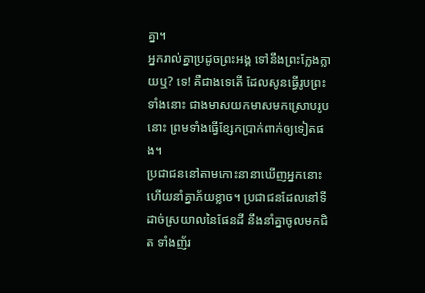គ្នា។
អ្នករាល់គ្នាប្រដូចព្រះអង្គ ទៅនឹងព្រះក្លែងក្លាយឬ? ទេ! គឺជាងទេតើ ដែលសូនធ្វើរូបព្រះទាំងនោះ ជាងមាសយកមាសមកស្រោបរូបនោះ ព្រមទាំងធ្វើខ្សែកប្រាក់ពាក់ឲ្យទៀតផង។
ប្រជាជននៅតាមកោះនានាឃើញអ្នកនោះ ហើយនាំគ្នាភ័យខ្លាច។ ប្រជាជនដែលនៅទីដាច់ស្រយាលនៃផែនដី នឹងនាំគ្នាចូលមកជិត ទាំងញ័រ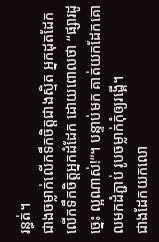រន្ធត់។
ជាងចម្លាក់លើកទឹកចិត្តជាងស្មិត អ្នកដុតដែកលើកទឹកចិត្តអ្នកដំដែក ដោយពោលថា “ផ្សារដូច្នេះ ល្អណាស់!”។ បន្ទាប់មក គាត់យកដែកគោលមកដំភ្ជាប់ រូបចម្លាក់កុំឲ្យរង្គើ។
ជាងដែកយកលោ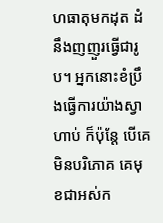ហធាតុមកដុត ដំនឹងញញួរធ្វើជារូប។ អ្នកនោះខំប្រឹងធ្វើការយ៉ាងស្វាហាប់ ក៏ប៉ុន្តែ បើគេមិនបរិភោគ គេមុខជាអស់ក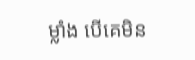ម្លាំង បើគេមិន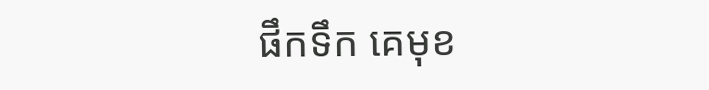ផឹកទឹក គេមុខ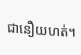ជានឿយហត់។